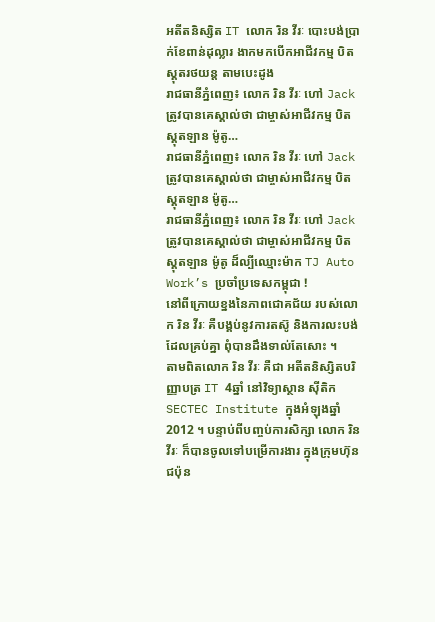អតីតនិស្សិត IT លោក រិន វីរៈ បោះបង់ប្រាក់ខែពាន់ដុល្លារ ងាកមកបើកអាជីវកម្ម បិតស្គុតរថយន្ត តាមបេះដូង
រាជធានីភ្នំពេញ៖ លោក រិន វីរៈ ហៅ Jack ត្រូវបានគេស្គាល់ថា ជាម្ចាស់អាជីវកម្ម បិតស្គុតឡាន ម៉ូតូ…
រាជធានីភ្នំពេញ៖ លោក រិន វីរៈ ហៅ Jack ត្រូវបានគេស្គាល់ថា ជាម្ចាស់អាជីវកម្ម បិតស្គុតឡាន ម៉ូតូ…
រាជធានីភ្នំពេញ៖ លោក រិន វីរៈ ហៅ Jack ត្រូវបានគេស្គាល់ថា ជាម្ចាស់អាជីវកម្ម បិតស្គុតឡាន ម៉ូតូ ដ៏ល្បីឈ្មោះម៉ាក TJ Auto Work’s ប្រចាំប្រទេសកម្ពុជា !
នៅពីក្រោយខ្នងនៃភាពជោគជ័យ របស់លោក រិន វីរៈ គឺបង្គប់នូវការតស៊ូ និងការលះបង់ ដែលគ្រប់គ្នា ពុំបានដឹងទាល់តែសោះ ។
តាមពិតលោក រិន វីរៈ គឺជា អតីតនិស្សិតបរិញ្ញាបត្រ IT 4ឆ្នាំ នៅវិទ្យាស្ថាន ស៊ីតិក SECTEC Institute ក្នុងអំឡុងឆ្នាំ 2012 ។ បន្ទាប់ពីបញ្ចប់ការសិក្សា លោក រិន វីរៈ ក៏បានចូលទៅបម្រើការងារ ក្នុងក្រុមហ៊ុនជប៉ុន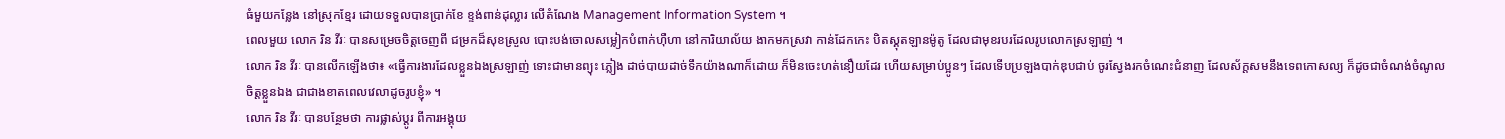ធំមួយកន្លែង នៅស្រុកខ្មែរ ដោយទទួលបានប្រាក់ខែ ខ្ទង់ពាន់ដុល្លារ លើតំណែង Management Information System ។
ពេលមួយ លោក រិន វីរៈ បានសម្រេចចិត្តចេញពី ជម្រកដ៏សុខស្រួល បោះបង់ចោលសម្លៀកបំពាក់ហ៊ឺហា នៅការិយាល័យ ងាកមកស្រវា កាន់ដែកកេះ បិតស្គុតឡានម៉ូតូ ដែលជាមុខរបរដែលរូបលោកស្រឡាញ់ ។
លោក រិន វីរៈ បានលើកឡើងថា៖ «ធ្វើការងារដែលខ្លួនឯងស្រឡាញ់ ទោះជាមានព្យុះ ភ្លៀង ដាច់បាយដាច់ទឹកយ៉ាងណាក៏ដោយ ក៏មិនចេះហត់នឿយដែរ ហើយសម្រាប់ប្អូនៗ ដែលទើបប្រឡងបាក់ឌុបជាប់ ចូរស្វែងរកចំណេះជំនាញ ដែលស័ក្តសមនឹងទេពកោសល្យ ក៏ដូចជាចំណង់ចំណូលចិត្តខ្លួនឯង ជាជាងខាតពេលវេលាដូចរូបខ្ញុំ» ។
លោក រិន វីរៈ បានបន្ថែមថា ការផ្លាស់ប្តូរ ពីការអង្គុយ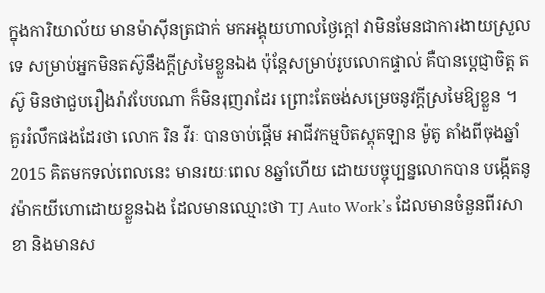ក្នុងការិយាល័យ មានម៉ាស៊ីនត្រជាក់ មកអង្គុយហាលថ្ងៃក្តៅ វាមិនមែនជាការងាយស្រួលទេ សម្រាប់អ្នកមិនតស៊ូនឹងក្តីស្រមៃខ្លួនឯង ប៉ុន្តែសម្រាប់រូបលោកផ្ទាល់ គឺបានប្តេជ្ញាចិត្ត តស៊ូ មិនថាជួបរឿងរ៉ាវបែបណា ក៏មិនរុញរាដែរ ព្រោះតែចង់សម្រេចនូវក្តីស្រមៃឱ្យខ្លួន ។
គួររំលឹកផងដែរថា លោក រិន វីរៈ បានចាប់ផ្តើម អាជីវកម្មបិតស្គុតឡាន ម៉ូតូ តាំងពីចុងឆ្នាំ 2015 គិតមកទល់ពេលនេះ មានរយៈពេល 8ឆ្នាំហើយ ដោយបច្ចុប្បន្នលោកបាន បង្កើតនូវម៉ាកយីហោដោយខ្លួនឯង ដែលមានឈ្មោះថា TJ Auto Work’s ដែលមានចំនួនពីរសាខា និងមានស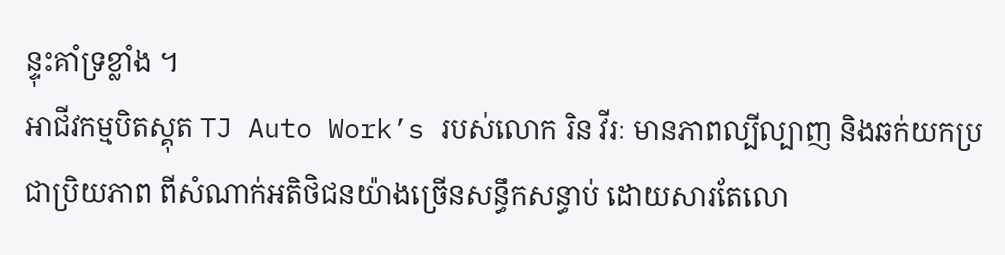ន្ទុះគាំទ្រខ្លាំង ។
អាជីវកម្មបិតស្គុត TJ Auto Work’s របស់លោក រិន វីរៈ មានភាពល្បីល្បាញ និងឆក់យកប្រជាប្រិយភាព ពីសំណាក់អតិថិជនយ៉ាងច្រើនសន្ធឹកសន្ធាប់ ដោយសារតែលោ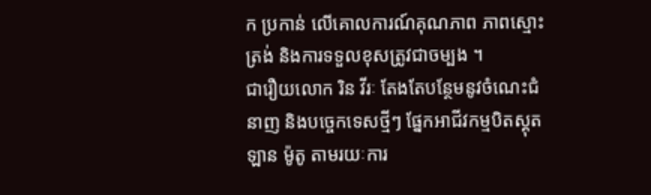ក ប្រកាន់ លើគោលការណ៍គុណភាព ភាពស្មោះត្រង់ និងការទទួលខុសត្រូវជាចម្បង ។
ជារឿយលោក រិន វីរៈ តែងតែបន្ថែមនូវចំណេះជំនាញ និងបច្ចេកទេសថ្មីៗ ផ្នែកអាជីវកម្មបិតស្គុតឡាន ម៉ូតូ តាមរយៈការ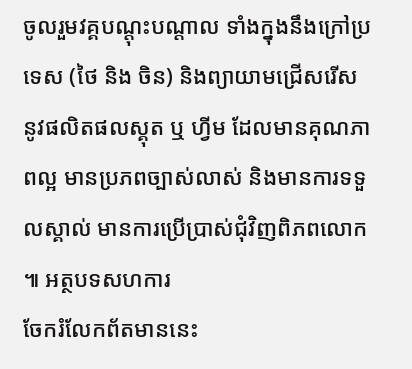ចូលរួមវគ្គបណ្តុះបណ្តាល ទាំងក្នុងនឹងក្រៅប្រទេស (ថៃ និង ចិន) និងព្យាយាមជ្រើសរើស នូវផលិតផលស្គុត ឬ ហ្វីម ដែលមានគុណភាពល្អ មានប្រភពច្បាស់លាស់ និងមានការទទួលស្គាល់ មានការប្រើប្រាស់ជុំវិញពិភពលោក ៕ អត្ថបទសហការ
ចែករំលែកព័តមាននេះ